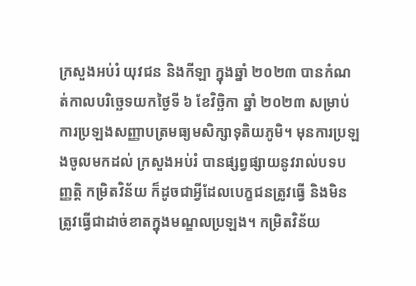ក្រសួងអប់រំ យុវជន និងកីឡា ក្នុងឆ្នាំ ២០២៣ បានកំណត់កាលបរិច្ឆេទយកថ្ងៃទី ៦ ខែវិច្ឆិកា ឆ្នាំ ២០២៣ សម្រាប់ការប្រឡងសញ្ញាបត្រមធ្យមសិក្សាទុតិយភូមិ។ មុនការប្រឡងចូលមកដល់ ក្រសួងអប់រំ បានផ្សព្វផ្សាយនូវរាល់បទបញ្ញត្តិ កម្រិតវិន័យ ក៏ដូចជាអ្វីដែលបេក្ខជនត្រូវធ្វើ និងមិនត្រូវធ្វើជាដាច់ខាតក្នុងមណ្ឌលប្រឡង។ កម្រិតវិន័យ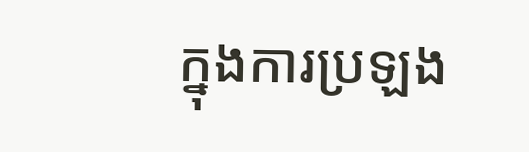ក្នុងការប្រឡង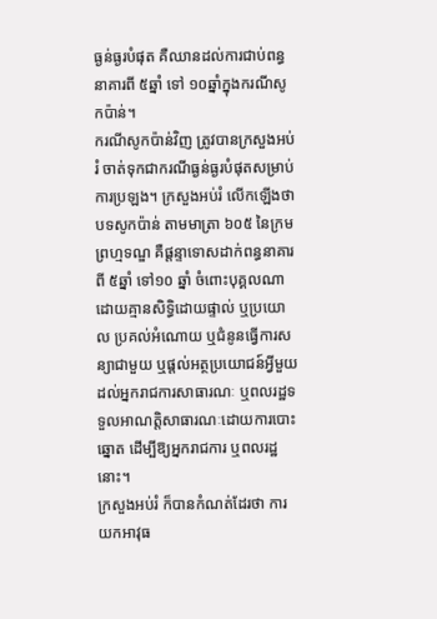ធ្ងន់ធ្ងរបំផុត គឺឈានដល់ការជាប់ពន្ធនាគារពី ៥ឆ្នាំ ទៅ ១០ឆ្នាំក្នុងករណីសូកប៉ាន់។
ករណីសូកប៉ាន់វិញ ត្រូវបានក្រសួងអប់រំ ចាត់ទុកជាករណីធ្ងន់ធ្ងរបំផុតសម្រាប់ការប្រឡង។ ក្រសួងអប់រំ លើកឡើងថា បទសូកប៉ាន់ តាមមាត្រា ៦០៥ នៃក្រមព្រហ្មទណ្ឌ គឺផ្តន្ទាទោសដាក់ពន្ធនាគារពី ៥ឆ្នាំ ទៅ១០ ឆ្នាំ ចំពោះបុគ្គលណា ដោយគ្មានសិទ្ធិដោយផ្ទាល់ ឬប្រយោល ប្រគល់អំណោយ ឬជំនូនធ្វើការសន្យាជាមួយ ឬផ្ដល់អត្ថប្រយោជន៍អ្វីមួយដល់អ្នករាជការសាធារណៈ ឬពលរដ្ឋទទួលអាណត្តិសាធារណៈដោយការបោះឆ្នោត ដើម្បីឱ្យអ្នករាជការ ឬពលរដ្ឋនោះ។
ក្រសួងអប់រំ ក៏បានកំណត់ដែរថា ការយកអាវុធ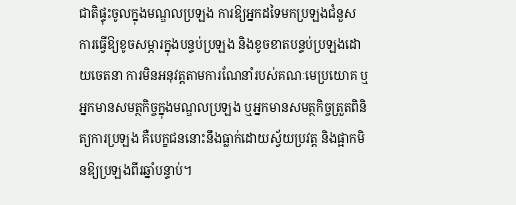ជាតិផ្ទុះចូលក្នុងមណ្ឌលប្រឡង ការឱ្យអ្នកដទៃមកប្រឡងជំនួស ការធ្វើឱ្យខូចសម្ភារក្នុងបន្ទប់ប្រឡង និងខូចខាតបន្ទប់ប្រឡងដោយចេតនា ការមិនអនុវត្តតាមការណែនាំរបស់គណៈមេប្រយោគ ឬអ្នកមានសមត្ថកិច្ចក្នុងមណ្ឌលប្រឡង ឬអ្នកមានសមត្ថកិច្ចត្រួតពិនិត្យការប្រឡង គឺបេក្ខជននោះនឹងធ្លាក់ដោយស្វ័យប្រវត្ត និងផ្អាកមិនឱ្យប្រឡងពីរឆ្នាំបន្ទាប់។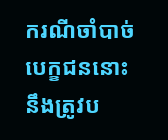ករណីចាំបាច់បេក្ខជននោះ នឹងត្រូវប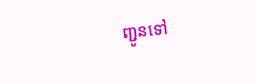ញ្ជូនទៅ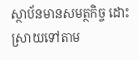ស្ថាប័នមានសមត្ថកិច្ច ដោះស្រាយទៅតាម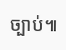ច្បាប់៕